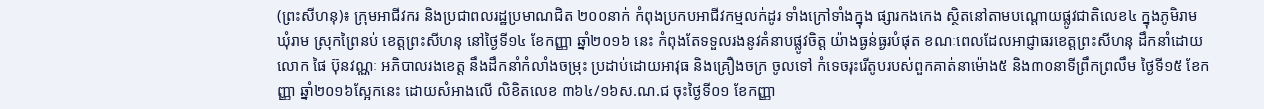(ព្រះសីហនុ)៖ ក្រុមអាជីវករ និងប្រជាពលរដ្ឋប្រមាណជិត ២០០នាក់ កំពុងប្រកបអាជីវកម្មលក់ដូរ ទាំងក្រៅទាំងក្នុង ផ្សារកងកេង ស្ថិតនៅតាមបណ្តោយផ្លូវជាតិលេខ៤ ក្នុងភូមិរាម ឃុំរាម ស្រុកព្រៃនប់ ខេត្តព្រះសីហនុ នៅថ្ងៃទី១៤ ខែកញ្ញា ឆ្នាំ២០១៦ នេះ កំពុងតែទទួលរងនូវគំនាបផ្លូវចិត្ត យ៉ាងធ្ងន់ធ្ងរបំផុត ខណៈពេលដែលអាជ្ញាធរខេត្តព្រះសីហនុ ដឹកនាំដោយលោក ផៃ ប៊ុនវណ្ណៈ អភិបាលរងខេត្ត នឹងដឹកនាំកំលាំងចម្រុះ ប្រដាប់ដោយអាវុធ និងគ្រឿងចក្រ ចូលទៅ កំទេចរុះរើតូបរបស់ពួកគាត់នាម៉ោង៥ និង៣០នាទីព្រឹកព្រលឹម ថ្ងៃទី១៥ ខែកញ្ញា ឆ្នាំ២០១៦ស្អែកនេះ ដោយសំអាងលើ លិខិតលេខ ៣៦៤/១៦ស.ណ.ជ ចុះថ្ងៃទី០១ ខែកញ្ញា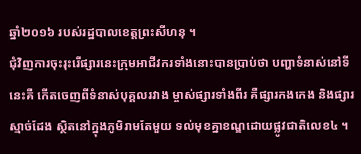ឆ្នាំ២០១៦ របស់រដ្ឋបាលខេត្តព្រះសីហនុ ។
ជុំវិញការចុះរុះរើផ្សារនេះក្រុមអាជីវករទាំងនោះបានប្រាប់ថា បញ្ហាទំនាស់នៅទីនេះគឺ កើតចេញពីទំនាស់បុគ្គលរវាង ម្ចាស់ផ្សារទាំងពីរ គឺផ្សារកងកេង និងផ្សារស្មាច់ដែង ស្ថិតនៅក្នុងភូមិរាមតែមួយ ទល់មុខគ្នាខណ្ឌដោយផ្លូវជាតិលេខ៤ ។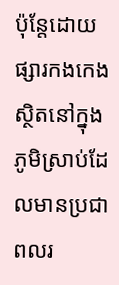ប៉ុន្តែដោយផ្សារកងកេង ស្ថិតនៅក្នុងភូមិស្រាប់ដែលមានប្រជាពលរ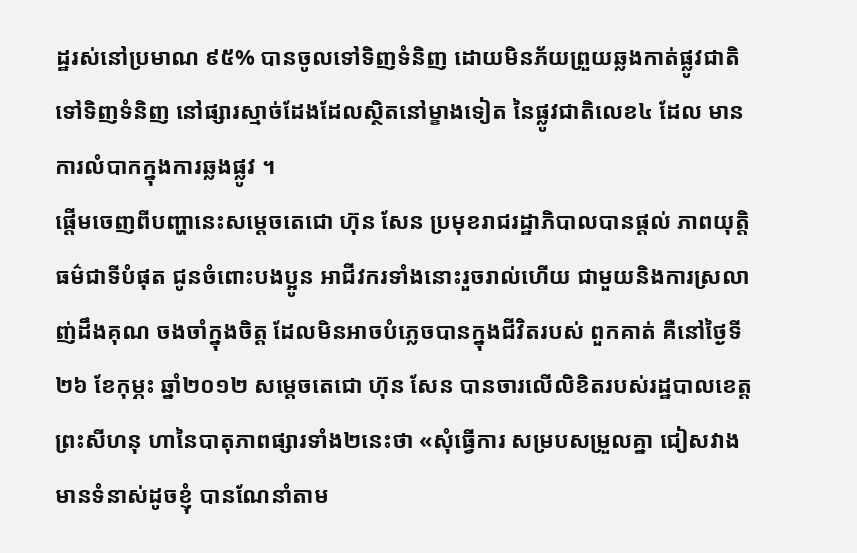ដ្ឋរស់នៅប្រមាណ ៩៥% បានចូលទៅទិញទំនិញ ដោយមិនភ័យព្រួយឆ្លងកាត់ផ្លូវជាតិ ទៅទិញទំនិញ នៅផ្សារស្មាច់ដែងដែលស្ថិតនៅម្ខាងទៀត នៃផ្លូវជាតិលេខ៤ ដែល មានការលំបាកក្នុងការឆ្លងផ្លូវ ។
ផ្តើមចេញពីបញ្ហានេះសម្តេចតេជោ ហ៊ុន សែន ប្រមុខរាជរដ្ឋាភិបាលបានផ្តល់ ភាពយុត្តិធម៌ជាទីបំផុត ជូនចំពោះបងប្អូន អាជីវករទាំងនោះរួចរាល់ហើយ ជាមួយនិងការស្រលាញ់ដឹងគុណ ចងចាំក្នុងចិត្ត ដែលមិនអាចបំភ្លេចបានក្នុងជីវិតរបស់ ពួកគាត់ គឺនៅថ្ងៃទី២៦ ខែកុម្ភះ ឆ្នាំ២០១២ សម្តេចតេជោ ហ៊ុន សែន បានចារលើលិខិតរបស់រដ្ឋបាលខេត្តព្រះសីហនុ ហានៃបាតុភាពផ្សារទាំង២នេះថា «សុំធ្វើការ សម្របសម្រួលគ្នា ជៀសវាងមានទំនាស់ដូចខ្ញុំ បានណែនាំតាម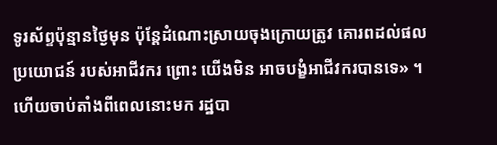ទូរស័ព្ទប៉ុន្មានថ្ងៃមុន ប៉ុន្តែដំណោះស្រាយចុងក្រោយត្រូវ គោរពដល់ផលប្រយោជន៍ របស់អាជីវករ ព្រោះ យើងមិន អាចបង្ខំអាជីវករបានទេ» ។
ហើយចាប់តាំងពីពេលនោះមក រដ្ឋបា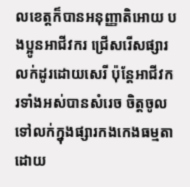លខេត្តក៏បានអនុញ្ញាតិអោយ បងប្អូនអាជីវករ ជ្រើសរើសផ្សារលក់ដូរដោយសេរី ប៉ុន្តែអាជីវករទាំងអស់បានសំរេច ចិត្តចូលទៅលក់ក្នុងផ្សារកងកេងធម្មតា ដោយ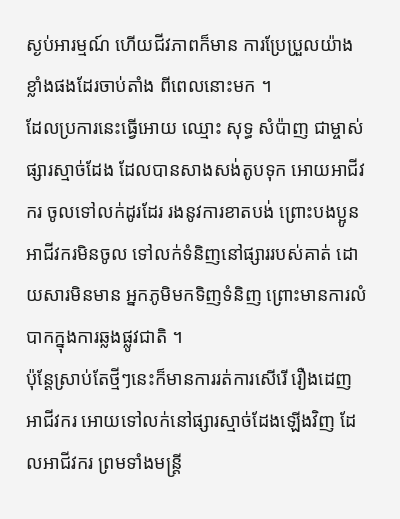ស្ងប់អារម្មណ៍ ហើយជីវភាពក៏មាន ការប្រែប្រួលយ៉ាងខ្លាំងផងដែរចាប់តាំង ពីពេលនោះមក ។
ដែលប្រការនេះធ្វើអោយ ឈ្មោះ សុទ្ធ សំប៉ាញ ជាម្ចាស់ផ្សារស្មាច់ដែង ដែលបានសាងសង់តូបទុក អោយអាជីវករ ចូលទៅលក់ដូរដែរ រងនូវការខាតបង់ ព្រោះបងប្អូនអាជីវករមិនចូល ទៅលក់ទំនិញនៅផ្សាររបស់គាត់ ដោយសារមិនមាន អ្នកភូមិមកទិញទំនិញ ព្រោះមានការលំបាកក្នុងការឆ្លងផ្លូវជាតិ ។
ប៉ុន្តែស្រាប់តែថ្មីៗនេះក៏មានការរត់ការសើរើ រឿងដេញ អាជីវករ អោយទៅលក់នៅផ្សារស្មាច់ដែងឡើងវិញ ដែលអាជីវករ ព្រមទាំងមន្ត្រី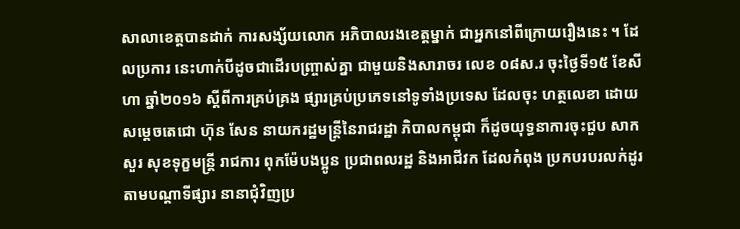សាលាខេត្តបានដាក់ ការសង្ស័យលោក អភិបាលរងខេត្តម្នាក់ ជាអ្នកនៅពីក្រោយរឿងនេះ ។ ដែលប្រការ នេះហាក់បីដូចជាដើរបញ្រ្ចាស់គ្នា ជាមួយនិងសារាចរ លេខ ០៨ស.រ ចុះថ្ងៃទី១៥ ខែសីហា ឆ្នាំ២០១៦ ស្តីពីការគ្រប់គ្រង ផ្សារគ្រប់ប្រភេទនៅទូទាំងប្រទេស ដែលចុះ ហត្ថលេខា ដោយសម្តេចតេជោ ហ៊ុន សែន នាយករដ្ឋមន្ត្រីនៃរាជរដ្ឋា ភិបាលកម្ពុជា ក៏ដូចយុទ្ធនាការចុះជួប សាកសួរ សុខទុក្ខមន្ត្រី រាជការ ពុកម៉ែបងប្អូន ប្រជាពលរដ្ឋ និងអាជីវក ដែលកំពុង ប្រកបរបរលក់ដូរ តាមបណ្តាទីផ្សារ នានាជុំវិញប្រ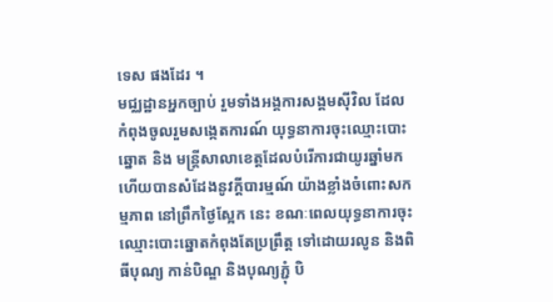ទេស ផងដែរ ។
មជ្ឈដ្ឋានអ្នកច្បាប់ រួមទាំងអង្គការសង្គមស៊ីវិល ដែលកំពុងចូលរួមសង្កេតការណ៍ យុទ្ធនាការចុះឈ្មោះបោះឆ្នោត និង មន្ត្រីសាលាខេត្តដែលបំរើការជាយូរឆ្នាំមក ហើយបានសំដែងនូវក្តីបារម្មណ៍ យ៉ាងខ្លាំងចំពោះសកម្មភាព នៅព្រឹកថ្ងៃស្អែក នេះ ខណៈពេលយុទ្ធនាការចុះ ឈ្មោះបោះឆ្នោតកំពុងតែប្រព្រឹត្ត ទៅដោយរលូន និងពិធីបុណ្យ កាន់បិណ្ឌ និងបុណ្យភ្ជុំ បិ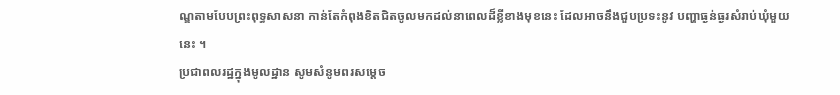ណ្ឌតាមបែបព្រះពុទ្ធសាសនា កាន់តែកំពុងខិតជិតចូលមកដល់នាពេលដ៏ខ្លីខាងមុខនេះ ដែលអាចនឹងជួបប្រទះនូវ បញ្ហាធ្ងន់ធ្ងរសំរាប់ឃុំមួយនេះ ។
ប្រជាពលរដ្ឋក្នុងមូលដ្ឋាន សូមសំនូមពរសម្តេច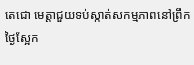តេជោ មេត្តាជួយទប់ស្កាត់សកម្មភាពនៅព្រឹកថ្ងៃស្អែក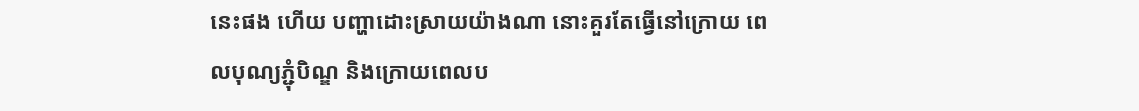នេះផង ហើយ បញ្ហាដោះស្រាយយ៉ាងណា នោះគួរតែធ្វើនៅក្រោយ ពេលបុណ្យភ្ជុំបិណ្ឌ និងក្រោយពេលប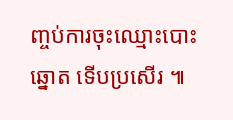ញ្ចប់ការចុះឈ្មោះបោះឆ្នោត ទើបប្រសើរ ៕